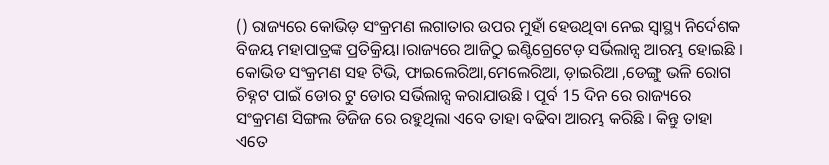() ରାଜ୍ୟରେ କୋଭିଡ଼ ସଂକ୍ରମଣ ଲଗାତାର ଉପର ମୁହାଁ ହେଉଥିବା ନେଇ ସ୍ୱାସ୍ଥ୍ୟ ନିର୍ଦେଶକ ବିଜୟ ମହାପାତ୍ରଙ୍କ ପ୍ରତିକ୍ରିୟା।ରାଜ୍ୟରେ ଆଜିଠୁ ଇଣ୍ଟିଗ୍ରେଟେଡ଼ ସର୍ଭିଲାନ୍ସ ଆରମ୍ଭ ହୋଇଛି । କୋଭିଡ ସଂକ୍ରମଣ ସହ ଟିଭି, ଫାଇଲେରିଆ,ମେଲେରିଆ, ଡ଼ାଇରିଆ ,ଡେଙ୍ଗୁ ଭଳି ରୋଗ ଚିହ୍ନଟ ପାଇଁ ଡୋର ଟୁ ଡୋର ସର୍ଭିଲାନ୍ସ କରାଯାଉଛି । ପୂର୍ବ 15 ଦିନ ରେ ରାଜ୍ୟରେ ସଂକ୍ରମଣ ସିଙ୍ଗଲ ଡିଜିଜ ରେ ରହୁଥିଲା ଏବେ ତାହା ବଢିବା ଆରମ୍ଭ କରିଛି । କିନ୍ତୁ ତାହା ଏତେ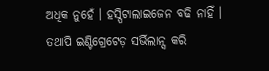ଅଧିକ ନୁହେଁ । ହସ୍ପିଟାଲାଇଜେନ ବଢି ନାହିଁ । ତଥାପି ଇଣ୍ଟିଗ୍ରେଟେଡ଼ ସର୍ଭିଲାନ୍ସ କରି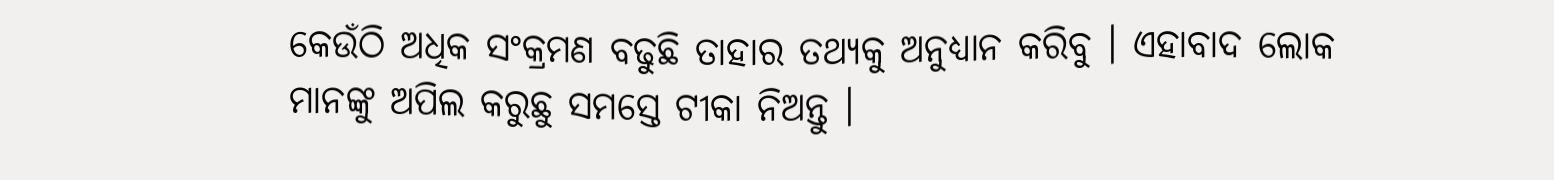କେଉଁଠି ଅଧିକ ସଂକ୍ରମଣ ବଢୁଛି ତାହାର ତଥ୍ୟକୁ ଅନୁଧ୍ୟାନ କରିବୁ । ଏହାବାଦ ଲୋକ ମାନଙ୍କୁ ଅପିଲ କରୁଛୁ ସମସ୍ତେ ଟୀକା ନିଅନ୍ତୁ ।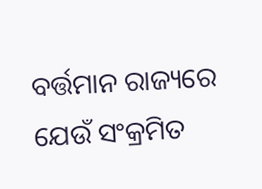ବର୍ତ୍ତମାନ ରାଜ୍ୟରେ ଯେଉଁ ସଂକ୍ରମିତ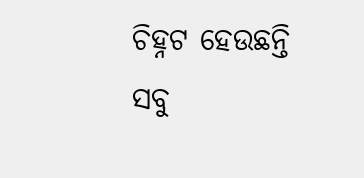ଚିହ୍ନଟ ହେଉଛନ୍ତି ସବୁ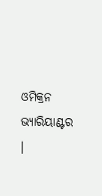ଓମିକ୍ରନ ଭ୍ୟାରିୟାଣ୍ଟର ।